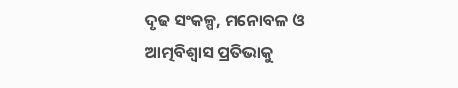ଦୃଢ ସଂକଳ୍ପ, ମନୋବଳ ଓ ଆତ୍ମବିଶ୍ୱାସ ପ୍ରତିଭାକୁ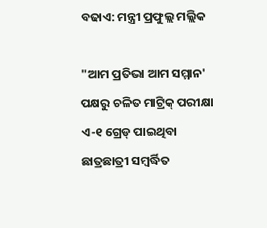ବଢାଏ: ମନ୍ତ୍ରୀ ପ୍ରଫୁଲ୍ଲ ମଲ୍ଲିକ

"ଆମ ପ୍ରତିଭା ଆମ ସମ୍ମାନ' ପକ୍ଷରୁ ଚଳିତ ମାଟ୍ରିକ୍ ପରୀକ୍ଷା ଏ-୧ ଗ୍ରେଡ୍ ପାଇଥିବା ଛାତ୍ରଛାତ୍ରୀ ସମ୍ବର୍ଦ୍ଧିତ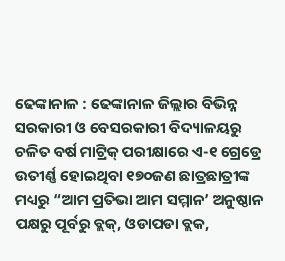ଢେଙ୍କାନାଳ : ଢେଙ୍କାନାଳ ଜିଲ୍ଲାର ବିଭିନ୍ନ ସରକାରୀ ଓ ବେସରକାରୀ ବିଦ୍ୟାଳୟରୁ ଚଳିତ ବର୍ଷ ମାଟ୍ରିକ୍ ପରୀକ୍ଷାରେ ଏ-୧ ଗ୍ରେଡ୍ରେ ଉତୀର୍ଣ୍ଣ ହୋଇଥିବା ୧୭୦ଜଣ ଛାତ୍ରଛାତ୍ରୀଙ୍କ ମଧ୍ୟରୁ “ଆମ ପ୍ରତିଭା ଆମ ସମ୍ମାନ’ ଅନୁଷ୍ଠାନ ପକ୍ଷରୁ ପୂର୍ବରୁ ବ୍ଲକ୍, ଓଡାପଡା ବ୍ଲକ,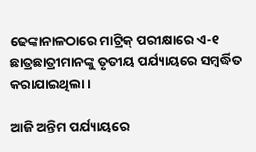ଢେଙ୍କାନାଳଠାରେ ମାଟ୍ରିକ୍ ପରୀକ୍ଷାରେ ଏ-୧ ଛାତ୍ରଛାତ୍ରୀମାନଙ୍କୁ ତୃତୀୟ ପର୍ଯ୍ୟାୟରେ ସମ୍ବର୍ଦ୍ଧିତ କରାଯାଇଥିଲା ।

ଆଜି ଅନ୍ତିମ ପର୍ଯ୍ୟାୟରେ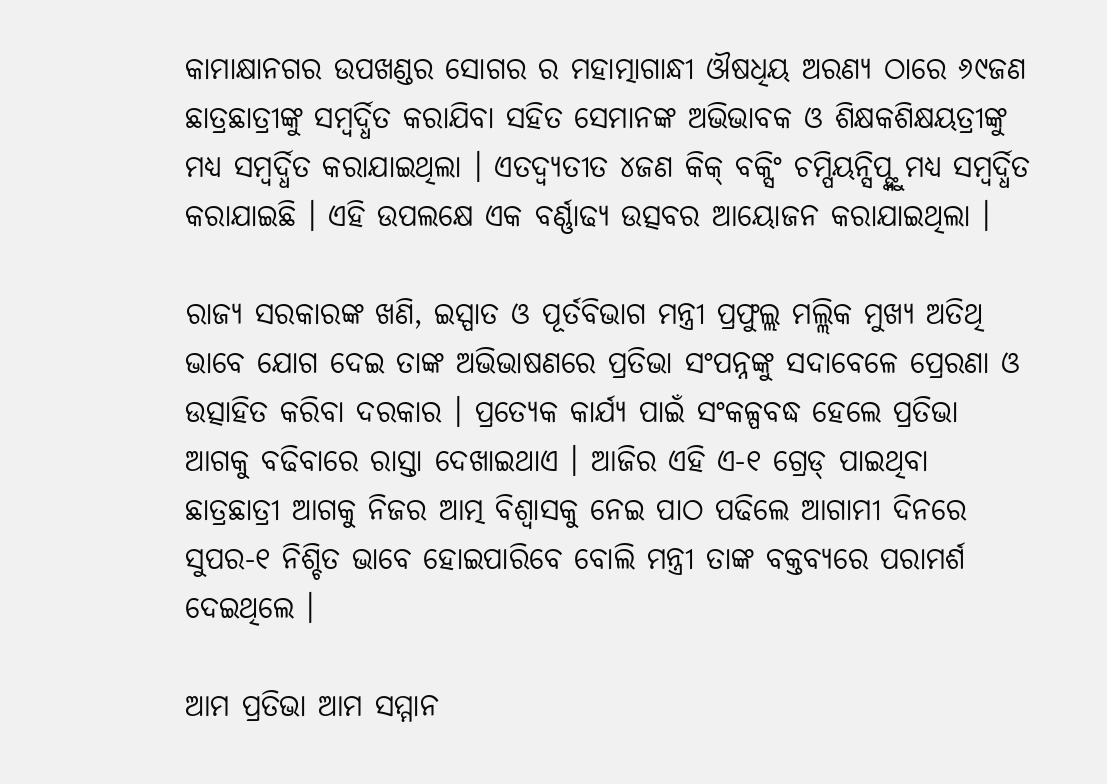କାମାକ୍ଷାନଗର ଉପଖଣ୍ଡର ସୋଗର ର ମହାତ୍ମାଗାନ୍ଧୀ ଔଷଧିୟ ଅରଣ୍ୟ ଠାରେ ୬୯ଜଣ ଛାତ୍ରଛାତ୍ରୀଙ୍କୁ ସମ୍ବର୍ଦ୍ଧିତ କରାଯିବା ସହିତ ସେମାନଙ୍କ ଅଭିଭାବକ ଓ ଶିକ୍ଷକଶିକ୍ଷୟତ୍ରୀଙ୍କୁ ମଧ୍ୟ ସମ୍ବର୍ଦ୍ଧିତ କରାଯାଇଥିଲା । ଏତଦ୍ବ୍ୟତୀତ ୪ଜଣ କିକ୍ ବକ୍ସିଂ ଚମ୍ପିୟନ୍ସିପ୍ଙ୍କୁ ମଧ୍ୟ ସମ୍ବର୍ଦ୍ଧିତ କରାଯାଇଛି । ଏହି ଉପଲକ୍ଷେ ଏକ ବର୍ଣ୍ଣାଢ୍ୟ ଉତ୍ସବର ଆୟୋଜନ କରାଯାଇଥିଲା ।

ରାଜ୍ୟ ସରକାରଙ୍କ ଖଣି, ଇସ୍ପାତ ଓ ପୂର୍ତବିଭାଗ ମନ୍ତ୍ରୀ ପ୍ରଫୁଲ୍ଲ ମଲ୍ଲିକ ମୁଖ୍ୟ ଅତିଥି ଭାବେ ଯୋଗ ଦେଇ ତାଙ୍କ ଅଭିଭାଷଣରେ ପ୍ରତିଭା ସଂପନ୍ନଙ୍କୁ ସଦାବେଳେ ପ୍ରେରଣା ଓ ଉତ୍ସାହିତ କରିବା ଦରକାର । ପ୍ରତ୍ୟେକ କାର୍ଯ୍ୟ ପାଇଁ ସଂକଳ୍ପବଦ୍ଧ ହେଲେ ପ୍ରତିଭା ଆଗକୁ ବଢିବାରେ ରାସ୍ତା ଦେଖାଇଥାଏ । ଆଜିର ଏହି ଏ-୧ ଗ୍ରେଡ୍ ପାଇଥିବା ଛାତ୍ରଛାତ୍ରୀ ଆଗକୁ ନିଜର ଆତ୍ମ ବିଶ୍ୱାସକୁ ନେଇ ପାଠ ପଢିଲେ ଆଗାମୀ ଦିନରେ ସୁପର-୧ ନିଶ୍ଚିତ ଭାବେ ହୋଇପାରିବେ ବୋଲି ମନ୍ତ୍ରୀ ତାଙ୍କ ବକ୍ତବ୍ୟରେ ପରାମର୍ଶ ଦେଇଥିଲେ ।

ଆମ ପ୍ରତିଭା ଆମ ସମ୍ମାନ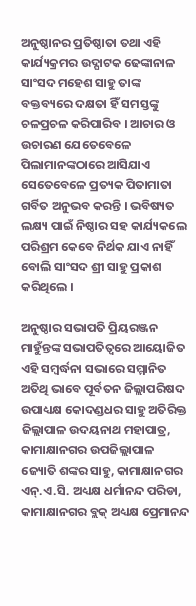ଅନୁଷ୍ଠାନର ପ୍ରତିଷ୍ଠାତା ତଥା ଏହି କାର୍ଯ୍ୟକ୍ରମର ଉଦ୍ଘାଟକ ଢେଙ୍କାନାଳ ସାଂସଦ ମହେଶ ସାହୁ ତାଙ୍କ ବକ୍ତବ୍ୟରେ ଦକ୍ଷତା ହିଁ ସମସ୍ତଙ୍କୁ ଚଳପ୍ରଚଳ କରିପାରିବ । ଆଚାର ଓ ଉଚାରଣ ଯେତେବେଳେ ପିଲାମାନଙ୍କଠାରେ ଆସିଯାଏ ସେତେବେଳେ ପ୍ରତ୍ୟକ ପିତାମାତା ଗର୍ବିତ ଅନୁଭବ କରନ୍ତି । ଭବିଷ୍ୟତ ଲକ୍ଷ୍ୟ ପାଇଁ ନିଷ୍ଠାର ସହ କାର୍ଯ୍ୟକଲେ ପରିଶ୍ରମ କେବେ ନିର୍ଥକ ଯାଏ ନାହିଁ ବୋଲି ସାଂସଦ ଶ୍ରୀ ସାହୁ ପ୍ରକାଶ କରିଥିଲେ ।

ଅନୁଷ୍ଠାର ସଭାପତି ପ୍ରିୟରଞ୍ଜନ ମାହୁଁନ୍ତଙ୍କ ସଭାପତିତ୍ୱରେ ଆୟୋଜିତ ଏହି ସମ୍ବର୍ଦ୍ଧନା ସଭାରେ ସମ୍ମାନିତ ଅତିଥି ଭାବେ ପୂର୍ବତନ ଜିଲ୍ଲାପରିଷଦ ଉପାଧ୍ୟକ୍ଷ କୋଦଣ୍ଡଧର ସାହୁ ଅତିରିକ୍ତ ଜିଲ୍ଲାପାଳ ଉଦୟନାଥ ମହାପାତ୍ର, କାମାକ୍ଷାନଗର ଉପଜିଲ୍ଲାପାଳ ଜ୍ୟୋତି ଶଙ୍କର ସାହୁ, କାମାକ୍ଷାନଗର ଏନ୍.ଏ.ସି. ଅଧ୍ୟକ୍ଷ ଧର୍ମାନନ୍ଦ ପରିଡା, କାମାକ୍ଷାନଗର ବ୍ଲକ୍ ଅଧ୍ୟକ୍ଷ ପ୍ରେମାନନ୍ଦ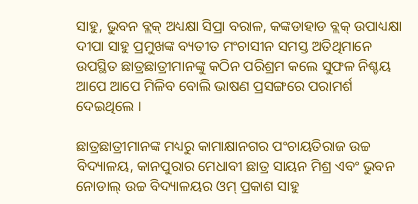ସାହୁ, ଭୁବନ ବ୍ଲକ୍ ଅଧ୍ୟକ୍ଷା ସିପ୍ରା ବରାଳ, କଙ୍କଡାହାଡ ବ୍ଲକ୍ ଉପାଧ୍ୟକ୍ଷା ଦୀପା ସାହୁ ପ୍ରମୁଖଙ୍କ ବ୍ୟତୀତ ମଂଚାସୀନ ସମସ୍ତ ଅତିଥିମାନେ ଉପସ୍ଥିତ ଛାତ୍ରଛାତ୍ରୀମାନଙ୍କୁ କଠିନ ପରିଶ୍ରମ କଲେ ସୁଫଳ ନିଶ୍ଚୟ ଆପେ ଆପେ ମିଳିବ ବୋଲି ଭାଷଣ ପ୍ରସଙ୍ଗରେ ପରାମର୍ଶ ଦେଇଥିଲେ ।

ଛାତ୍ରଛାତ୍ରୀମାନଙ୍କ ମଧ୍ୟରୁ କାମାକ୍ଷାନଗର ପଂଚାୟତିରାଜ ଉଚ୍ଚ ବିଦ୍ୟାଳୟ, କାନପୁରାର ମେଧାବୀ ଛାତ୍ର ସାୟନ ମିଶ୍ର ଏବଂ ଭୁବନ ନୋଡାଲ୍ ଉଚ୍ଚ ବିଦ୍ୟାଳୟର ଓମ୍ ପ୍ରକାଶ ସାହୁ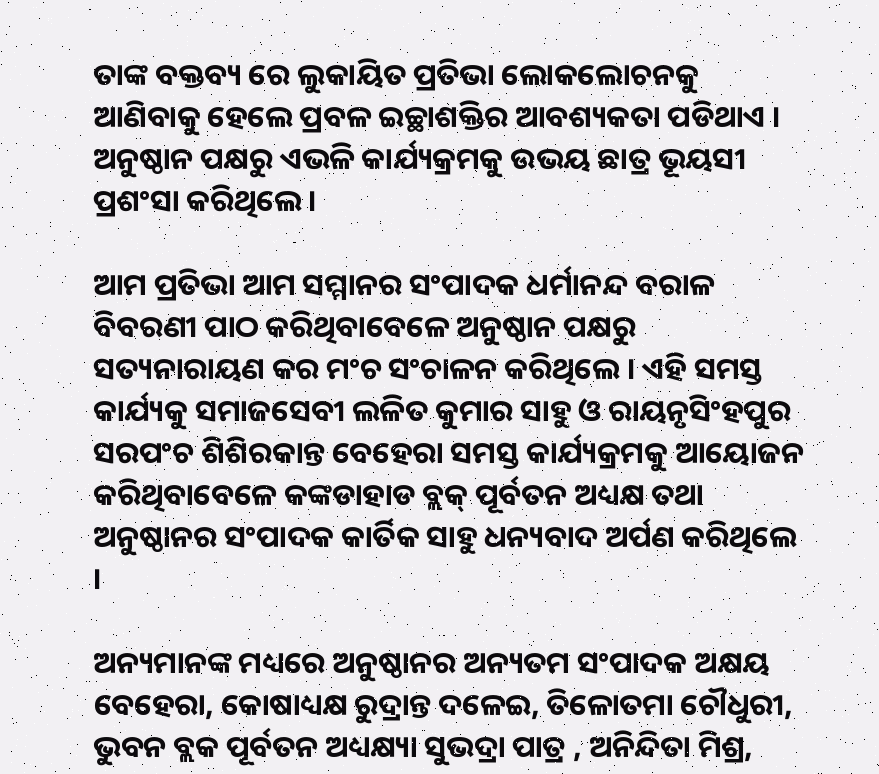ତାଙ୍କ ବକ୍ତବ୍ୟ ରେ ଲୁକାୟିତ ପ୍ରତିଭା ଲୋକଲୋଚନକୁ ଆଣିବାକୁ ହେଲେ ପ୍ରବଳ ଇଚ୍ଛାଶକ୍ତିର ଆବଶ୍ୟକତା ପଡିଥାଏ । ଅନୁଷ୍ଠାନ ପକ୍ଷରୁ ଏଭଳି କାର୍ଯ୍ୟକ୍ରମକୁ ଉଭୟ ଛାତ୍ର ଭୂୟସୀ ପ୍ରଶଂସା କରିଥିଲେ ।

ଆମ ପ୍ରତିଭା ଆମ ସମ୍ମାନର ସଂପାଦକ ଧର୍ମାନନ୍ଦ ବରାଳ ବିବରଣୀ ପାଠ କରିଥିବାବେଳେ ଅନୁଷ୍ଠାନ ପକ୍ଷରୁ ସତ୍ୟନାରାୟଣ କର ମଂଚ ସଂଚାଳନ କରିଥିଲେ । ଏହି ସମସ୍ତ କାର୍ଯ୍ୟକୁ ସମାଜସେବୀ ଲଳିତ କୁମାର ସାହୁ ଓ ରାୟନୃସିଂହପୁର ସରପଂଚ ଶିଶିରକାନ୍ତ ବେହେରା ସମସ୍ତ କାର୍ଯ୍ୟକ୍ରମକୁ ଆୟୋଜନ କରିଥିବାବେଳେ କଙ୍କଡାହାଡ ବ୍ଲକ୍ ପୂର୍ବତନ ଅଧ୍ୟକ୍ଷ ତଥା ଅନୁଷ୍ଠାନର ସଂପାଦକ କାର୍ତିକ ସାହୁ ଧନ୍ୟବାଦ ଅର୍ପଣ କରିଥିଲେ ।

ଅନ୍ୟମାନଙ୍କ ମଧ୍ୟରେ ଅନୁଷ୍ଠାନର ଅନ୍ୟତମ ସଂପାଦକ ଅକ୍ଷୟ ବେହେରା, କୋଷାଧ୍ୟକ୍ଷ ରୁଦ୍ରାନ୍ତ ଦଳେଇ, ତିଳୋତମା ଚୌଧୁରୀ, ଭୁବନ ବ୍ଲକ ପୂର୍ବତନ ଅଧ୍ୟକ୍ଷ୍ୟା ସୁଭଦ୍ରା ପାତ୍ର , ଅନିନ୍ଦିତା ମିଶ୍ର,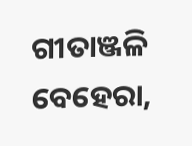ଗୀତାଞ୍ଜଳି ବେହେରା,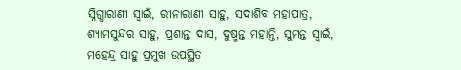ସ୍ନିଗ୍ଧାରାଣୀ ସ୍ୱାଇଁ, ରୀନାରାଣୀ ସାହୁ, ସଦାଶିବ ମହାପାତ୍ର, ଶ୍ୟାମସୁନ୍ଦର ସାହୁ, ପ୍ରଶାନ୍ତ ଦାସ, ଦୁଷ୍ମନ୍ତ ମହାନ୍ତି, ସୁମନ୍ତ ସ୍ୱାଇଁ, ମହେନ୍ଦ୍ର ସାହୁ ପ୍ରମୁଖ ଉପସ୍ଥିତ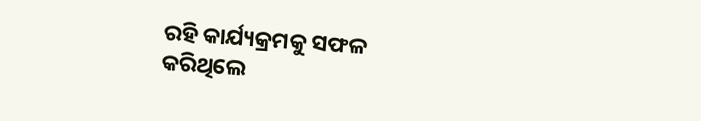ରହି କାର୍ଯ୍ୟକ୍ରମକୁ ସଫଳ କରିଥିଲେ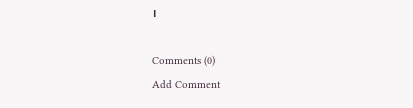।

Comments (0)
Add Comment